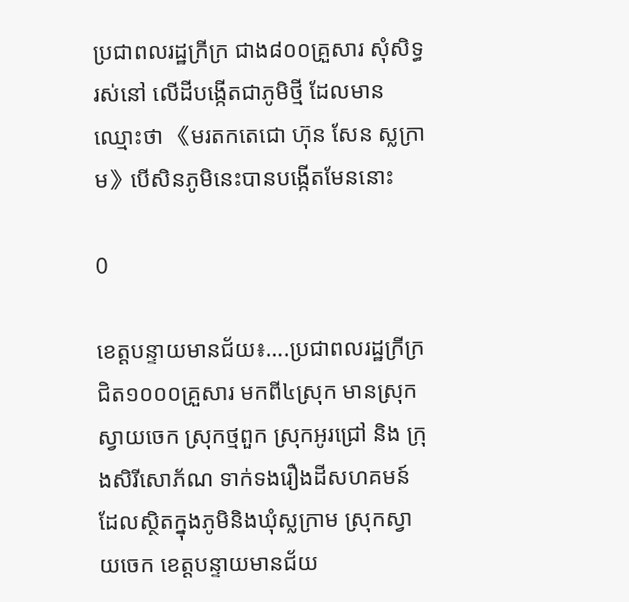ប្រជាពលរដ្ឋក្រីក្រ ជាង៨០០គ្រួសារ សុំសិទ្ធរស់នៅ លើដីបង្កើតជាភូមិថ្មី ដែលមានឈ្មោះថា 《មរតកតេជោ ហ៊ុន សែន ស្លក្រាម》បើសិនភូមិនេះបានបង្កើតមែននោះ

0

ខេត្តបន្ទាយមានជ័យ៖….ប្រជាពលរដ្ឋក្រីក្រជិត១០០០គ្រួសារ មកពី៤ស្រុក មានស្រុកស្វាយចេក ស្រុកថ្មពួក ស្រុកអូរជ្រៅ និង ក្រុងសិរីសោភ័ណ ទាក់ទងរឿងដីសហគមន៍ ដែលស្ថិតក្នុងភូមិនិងឃុំស្លក្រាម ស្រុកស្វាយចេក ខេត្តបន្ទាយមានជ័យ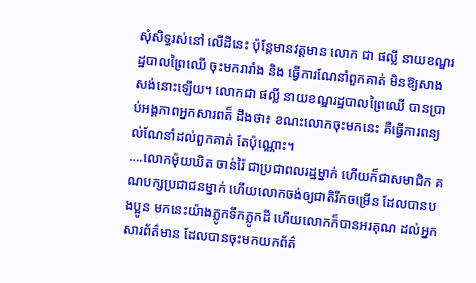សុំសិទ្ធរស់នៅ លើដីនេះ ប៉ុន្តែមានវត្តមាន លោក ជា ផល្លី នាយខណ្ឌរដ្ឋបាលព្រៃឈើ ចុះមករារាំង និង ធ្វើការណែនាំពួកគាត់ មិនឱ្យសាងសង់នោះឡើយ។ លោកជា ផល្លី នាយខណ្ឌរដ្ឋបាលព្រៃឈើ បានប្រាប់អង្គភាពអ្នកសារពត៏ ដឹងថា៖ ខណះលោកចុះមកនេះ គឺធ្វើការពន្យល់ណែនាំដល់ពួកគាត់ តែប៉ុណ្ណោះ។
….លោកម៉ុយឃិត ចាន់រ៉ៃ ជាប្រជាពលរដ្ឋម្នាក់ ហើយក៏ជាសមាជិក គណបក្សប្រជាជនម្នាក់ ហើយលោកចង់ឲ្យជាតិរីកចម្រើន ដែលបានបងប្អូន មកនេះយ៉ាងភ្លូកទឹកភ្លូកដី ហើយលោកក៏បានអរគុណ ដល់អ្នកសារព័ត៌មាន ដែលបានចុះមកយកព័ត៌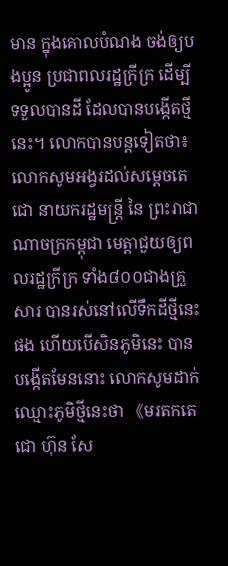មាន ក្នុងគោលបំណង ចង់ឲ្យបងប្អូន ប្រជាពលរដ្ឋក្រីក្រ ដើម្បីទទួលបានដី ដែលបានបង្កើតថ្មីនេះ។ លោកបានបន្តទៀតថា៖ លោកសូមអង្វរដល់សម្តេចតេជោ នាយករដ្ឋមន្រ្តី នៃ ព្រះរាជាណាចក្រកម្ពុជា មេត្តាជួយឲ្យពលរដ្ឋក្រីក្រ ទាំង៨០០ជាងគ្រួសារ បានរស់នៅលើទឹកដីថ្មីនេះផង ហើយបើសិនភូមិនេះ បានបង្កើតមែននោះ លោកសូមដាក់ឈ្មោះភូមិថ្មីនេះថា 《មរតកតេជោ ហ៊ុន សែ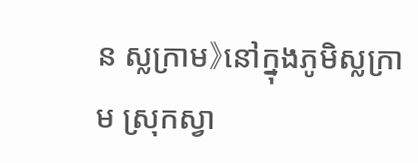ន ស្លក្រាម》នៅក្នុងភូមិស្លក្រាម ស្រុកស្វា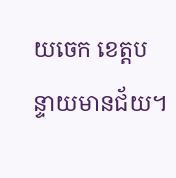យចេក ខេត្តបន្ទាយមានជ័យ។